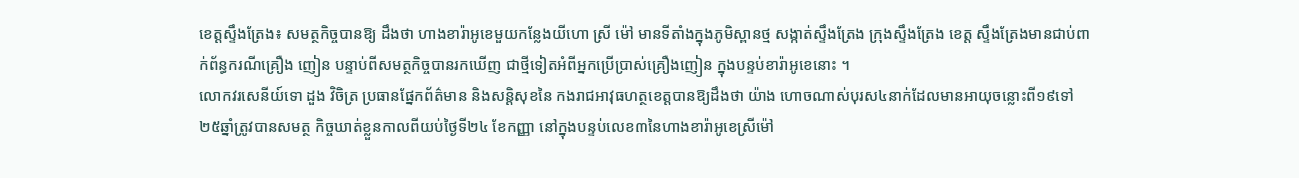ខេត្ដស្ទឹងត្រែង៖ សមត្ថកិច្ចបានឱ្យ ដឹងថា ហាងខារ៉ាអូខេមួយកន្លែងយីហោ ស្រី ម៉ៅ មានទីតាំងក្នុងភូមិស្ពានថ្ម សង្កាត់ស្ទឹងត្រែង ក្រុងស្ទឹងត្រែង ខេត្ដ ស្ទឹងត្រែងមានជាប់ពាក់ព័ន្ធករណីគ្រឿង ញៀន បន្ទាប់ពីសមត្ថកិច្ចបានរកឃើញ ជាថ្មីទៀតអំពីអ្នកប្រើប្រាស់គ្រឿងញៀន ក្នុងបន្ទប់ខារ៉ាអូខេនោះ ។
លោកវរសេនីយ៍ទោ ដួង វិចិត្រ ប្រធានផ្នែកព័ត៌មាន និងសន្ដិសុខនៃ កងរាជអាវុធហត្ថខេត្ដបានឱ្យដឹងថា យ៉ាង ហោចណាស់បុរស៤នាក់ដែលមានអាយុចន្លោះពី១៩ទៅ២៥ឆ្នាំត្រូវបានសមត្ថ កិច្ចឃាត់ខ្លួនកាលពីយប់ថ្ងៃទី២៤ ខែកញ្ញា នៅក្នុងបន្ទប់លេខ៣នៃហាងខារ៉ាអូខេស្រីម៉ៅ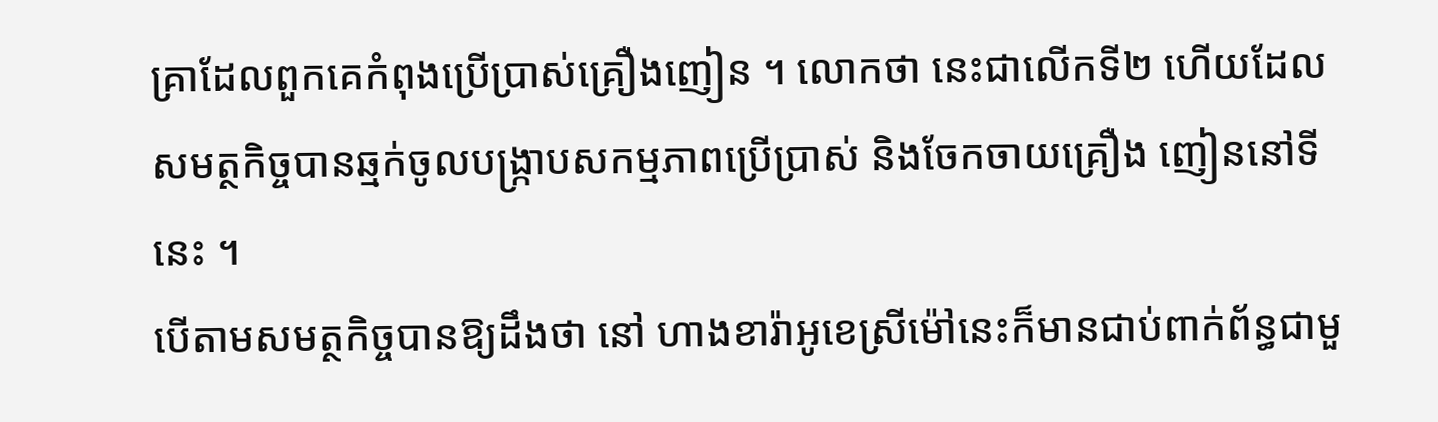គ្រាដែលពួកគេកំពុងប្រើប្រាស់គ្រឿងញៀន ។ លោកថា នេះជាលើកទី២ ហើយដែលសមត្ថកិច្ចបានឆ្មក់ចូលបង្ក្រាបសកម្មភាពប្រើប្រាស់ និងចែកចាយគ្រឿង ញៀននៅទីនេះ ។
បើតាមសមត្ថកិច្ចបានឱ្យដឹងថា នៅ ហាងខារ៉ាអូខេស្រីម៉ៅនេះក៏មានជាប់ពាក់ព័ន្ធជាមួ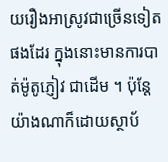យរឿងអាស្រូវជាច្រើនទៀត ផងដែរ ក្នុងនោះមានការបាត់ម៉ូតូភ្ញៀវ ជាដើម ។ ប៉ុន្ដែយ៉ាងណាក៏ដោយស្ថាប័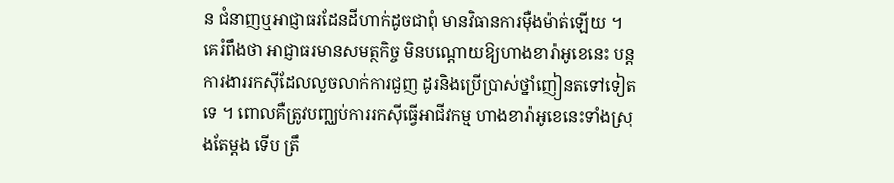ន ជំនាញឬអាជ្ញាធរដែនដីហាក់ដូចជាពុំ មានវិធានការម៉ឺងម៉ាត់ឡើយ ។
គេរំពឹងថា អាជ្ញាធរមានសមត្ថកិច្ច មិនបណ្ដោយឱ្យហាងខារ៉ាអូខេនេះ បន្ដ ការងាររកស៊ីដែលលួចលាក់ការជួញ ដូរនិងប្រើប្រាស់ថ្នាំញៀនតទៅទៀតទេ ។ ពោលគឺត្រូវបញ្ឈប់ការរកស៊ីធ្វើអាជីវកម្ម ហាងខារ៉ាអូខេនេះទាំងស្រុងតែម្ដង ទើប ត្រឹ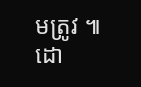មត្រូវ ៕
ដោ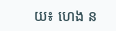យ៖ ហេង ន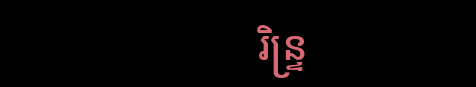រិន្ទ្រ